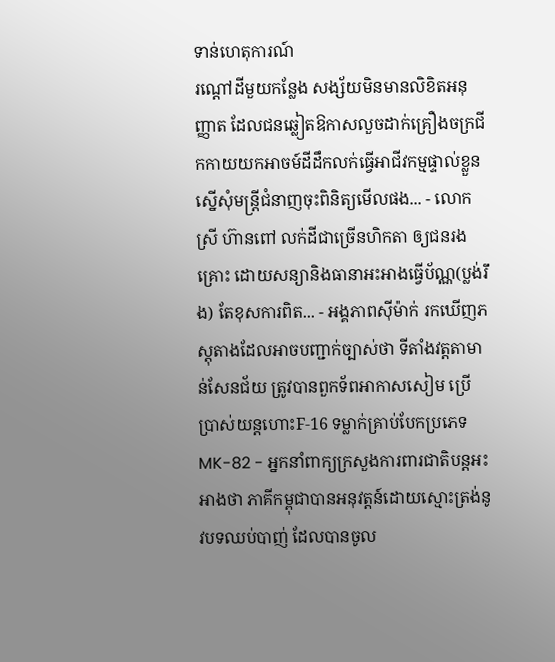ទាន់ហេតុការណ៍
រណ្ដៅដីមួយកន្លែង សង្ស័យមិនមានលិខិតអនុញ្ញាត ដែលជនឆ្លៀតឱកាសលួចដាក់គ្រឿងចក្រជីកកាយយកអាចម៍ដីដឹកលក់ធ្វើអាជីវកម្មផ្ទាល់ខ្លួន ស្នើសុំមន្ត្រីជំនាញចុះពិនិត្យមើលផង... - លោកស្រី ហ៊ានពៅ លក់ដីជាច្រើនហិកតា ឲ្យជនរងគ្រោះ ដោយសន្យានិងធានាអះអាងធ្វើប័ណ្ណ(ប្លង់រឹង) តែខុសការពិត... - អង្គភាពសុីម៉ាក់ រកឃើញភស្តុតាងដែលអាចបញ្ជាក់ច្បាស់ថា ទីតាំងវត្តតាមាន់សែនជ័យ ត្រូវបានពួកទ័ពអាកាសសៀម ប្រើប្រាស់យន្តហោះF-16 ទម្លាក់គ្រាប់បែកប្រភេទMK-82 - អ្នកនាំពាក្យក្រសួងការពារជាតិបន្តអះអាងថា ភាគីកម្ពុជាបានអនុវត្តន៍ដោយស្មោះត្រង់នូវបទឈប់បាញ់ ដែលបានចូល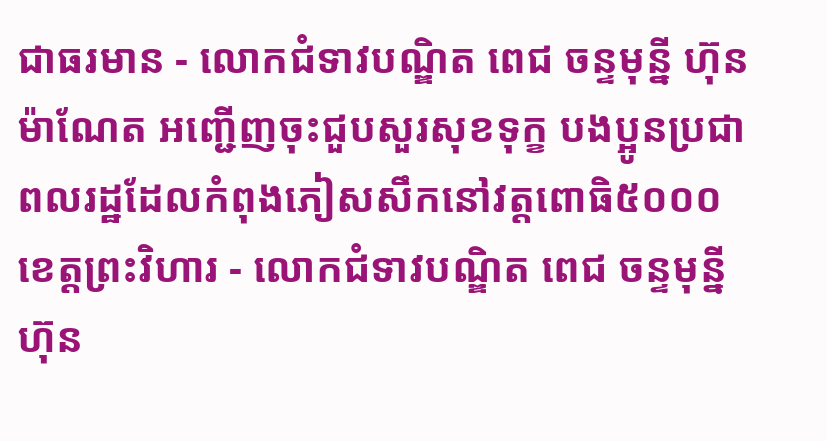ជាធរមាន - លោកជំទាវបណ្ឌិត ពេជ ចន្ទមុន្នី ហ៊ុនម៉ាណែត អញ្ជើញចុះជួបសួរសុខទុក្ខ បងប្អូនប្រជាពលរដ្ឋដែលកំពុងភៀសសឹកនៅវត្តពោធិ៥០០០ ខេត្តព្រះវិហារ - លោកជំទាវបណ្ឌិត ពេជ ចន្ទមុន្នី ហ៊ុន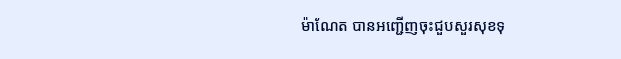ម៉ាណែត បានអញ្ជើញចុះជួបសួរសុខទុ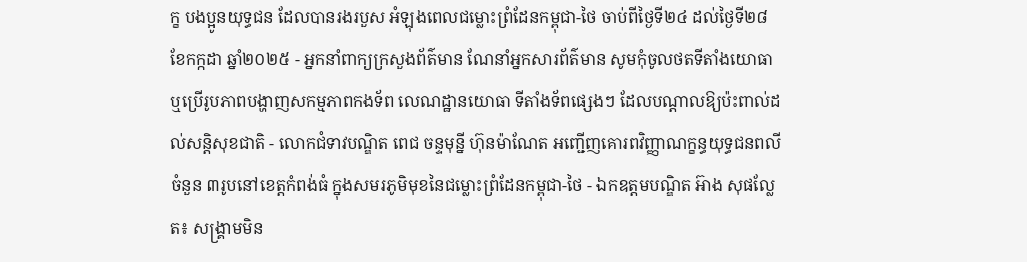ក្ខ បងប្អូនយុទ្ធជន ដែលបានរងរបួស អំឡុងពេលជម្លោះព្រំដែនកម្ពុជា-ថៃ ចាប់ពីថ្ងៃទី២៤ ដល់ថ្ងៃទី២៨ ខែកក្កដា ឆ្នាំ២០២៥ - អ្នកនាំពាក្យក្រសួងព័ត៌មាន ណែនាំអ្នកសារព័ត៌មាន សូមកុំចូលថតទីតាំងយោធា ឬប្រើរូបភាពបង្ហាញសកម្មភាពកងទ័ព លេណដ្ឋានយោធា ទីតាំងទ័ពផ្សេងៗ ដែលបណ្តាលឱ្យប៉ះពាល់ដល់សន្តិសុខជាតិ - លោកជំទាវបណ្ឌិត ពេជ ចន្ទមុន្នី ហ៊ុនម៉ាណែត អញ្ជើញគោរពវិញ្ញាណក្ខន្ធយុទ្ធជនពលី ចំនួន ៣រូបនៅខេត្តកំពង់ធំ ក្នុងសមរភូមិមុខនៃជម្លោះព្រំដែនកម្ពុជា-ថៃ - ឯកឧត្តមបណ្ឌិត អ៊ាង សុផល្លែត៖ សង្រ្គាមមិន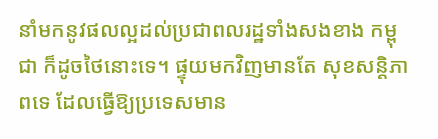នាំមកនូវផលល្អដល់ប្រជាពលរដ្ឋទាំងសងខាង កម្ពុជា ក៏ដូចថៃនោះទេ។ ផ្ទុយមកវិញមានតែ សុខសន្តិភាពទេ ដែលធ្វើឱ្យប្រទេសមាន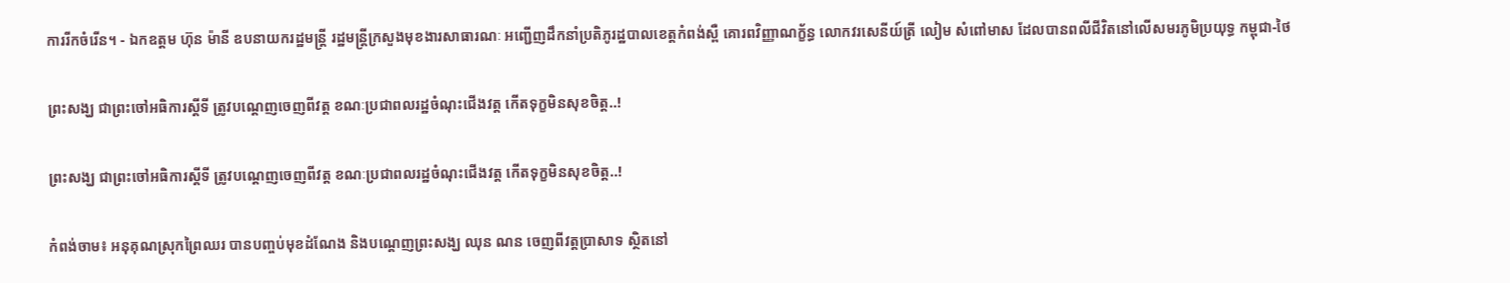ការរីកចំរើន។ - ឯកឧត្តម ហ៊ុន ម៉ានី ឧបនាយករដ្ឋមន្ត្រី រដ្ឋមន្ត្រីក្រសួងមុខងារសាធារណៈ អញ្ជើញដឹកនាំប្រតិភូរដ្ឋបាលខេត្តកំពង់ស្ពឺ គោរពវិញ្ញាណក្ខ័ន្ធ លោកវរសេនីយ៍ត្រី លៀម សំពៅមាស ដែលបានពលីជីវិតនៅលើសមរភូមិប្រយុទ្ធ កម្ពុជា-ថៃ

ព្រះសង្ឃ ជាព្រះចៅអធិការស្ដីទី ត្រូវបណ្ដេញចេញពីវត្ដ ខណៈប្រជាពលរដ្ឋចំណុះជើងវត្ដ កើតទុក្ខមិនសុខចិត្ដ..!

ព្រះសង្ឃ ជាព្រះចៅអធិការស្ដីទី ត្រូវបណ្ដេញចេញពីវត្ដ ខណៈប្រជាពលរដ្ឋចំណុះជើងវត្ដ កើតទុក្ខមិនសុខចិត្ដ..!

កំពង់ចាម៖ អនុគុណស្រុកព្រៃឈរ បានបញ្ចប់មុខដំណែង និងបណ្ដេញព្រះសង្ឃ ឈុន ណន ចេញពីវត្ដប្រាសាទ ស្ថិតនៅ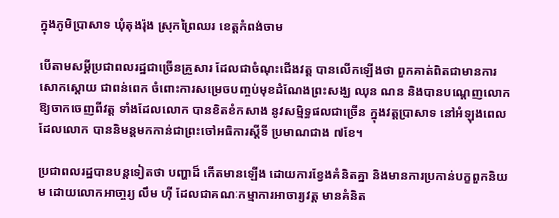ក្នុងភូមិប្រាសាទ ឃុំតុងរ៉ុង ស្រុកព្រៃឈរ ខេត្ដកំពង់ចាម

បើតាមសម្ដីប្រជាពលរដ្ឋជាច្រើនគ្រួសារ ដែលជាចំណុះជើងវត្ដ បានលើកឡើងថា ពួកគាត់ពិតជាមានការសោកស្ដោយ ជាពន់ពេក ចំពោះការសម្រេចបញ្ចប់មុខដំណែងព្រះសង្ឃ ឈុន ណន និងបានបណ្ដេញលោក ឱ្យចាកចេញពីវត្ដ ទាំងដែលលោក បានខិតខំកសាង នូវសម្មិទ្ធផលជាច្រើន ក្នុងវត្ដប្រាសាទ នៅអំឡុងពេលដែលលោក បាននិមន្ដមកកាន់ជាព្រះចៅអធិការស្ដីទី ប្រមាណជាង ៧ខែ។

ប្រជាពលរដ្ឋបានបន្ដទៀតថា បញ្ហាដ៏ កើតមានឡើង ដោយការខ្វែងគំនិតគ្នា និងមានការប្រកាន់បក្ខពួកនិយម ដោយលោកអាចា្ចរ្យ លឹម ហ៊ី ដែលជាគណៈកម្មាការអាចារ្យវត្ដ មានគំនិត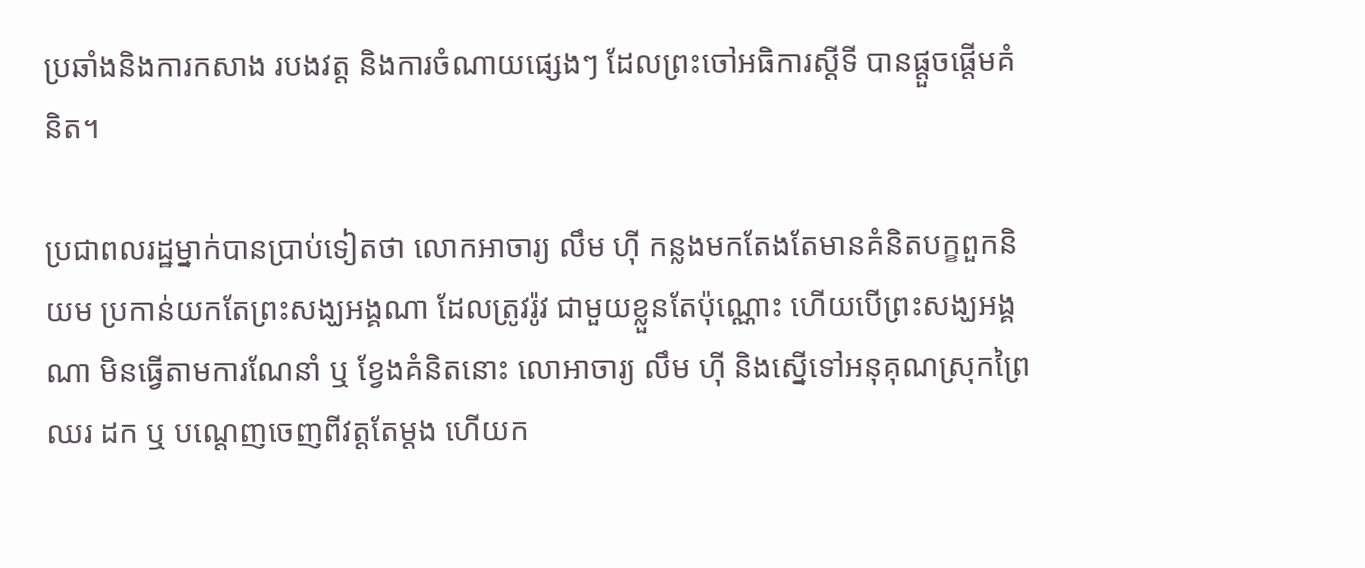ប្រឆាំងនិងការកសាង របងវត្ដ និងការចំណាយផ្សេងៗ ដែលព្រះចៅអធិការស្ដីទី បានផ្ដួចផ្ដើមគំនិត។

ប្រជាពលរដ្ឋម្នាក់បានប្រាប់ទៀតថា លោកអាចារ្យ លឹម ហ៊ី កន្លងមកតែងតែមានគំនិតបក្ខពួកនិយម ប្រកាន់យកតែព្រះសង្ឃអង្គណា ដែលត្រូវរ៉ូវ ជាមួយខ្លួនតែប៉ុណ្ណោះ ហើយបើព្រះសង្ឃអង្គណា មិនធ្វើតាមការណែនាំ ឬ ខ្វែងគំនិតនោះ លោអាចារ្យ លឹម ហ៊ី និងស្នើទៅអនុគុណស្រុកព្រៃឈរ ដក ឬ បណ្ដេញចេញពីវត្ដតែម្ដង ហើយក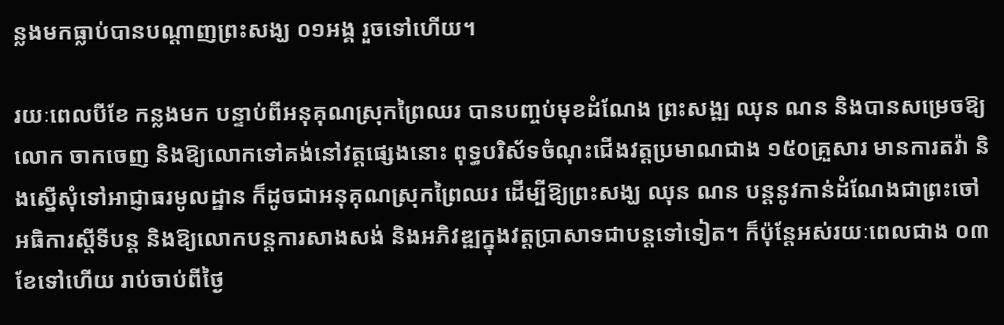ន្លងមកធ្លាប់បានបណ្ដាញព្រះសង្ឃ ០១អង្គ រួចទៅហើយ។

រយៈពេលបីខែ កន្លងមក បន្ទាប់ពីអនុគុណស្រុកព្រៃឈរ បានបញ្ចប់មុខដំណែង ព្រះសង្ឍ ឈុន ណន និងបានសម្រេចឱ្យលោក ចាកចេញ និងឱ្យលោកទៅគង់នៅវត្ដផ្សេងនោះ ពុទ្ធបរិស័ទចំណុះជើងវត្ដប្រមាណជាង ១៥០គ្រួសារ មានការតវ៉ា និងស្នើសុំទៅអាជ្ញាធរមូលដ្ឋាន ក៏ដូចជាអនុគុណស្រុកព្រៃឈរ ដើម្បីឱ្យព្រះសង្ឃ ឈុន ណន បន្ដនូវកាន់ដំណែងជាព្រះចៅអធិការស្ដីទីបន្ដ និងឱ្យលោកបន្ដការសាងសង់ និងអភិវឌ្ឍក្នុងវត្ដប្រាសាទជាបន្ដទៅទៀត។ ក៏ប៉ុន្ដែអស់រយៈពេលជាង ០៣ខែទៅហើយ រាប់ចាប់ពីថ្ងៃ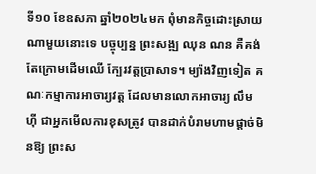ទី១០ ខែឧសភា ឆ្នាំ២០២៤មក ពុំមានកិច្ចដោះស្រាយណាមួយនោះទេ បច្ចុប្បន្ន ព្រះសង្ឍ ឈុន ណន គឺគង់តែក្រោមដើមឈើ ក្បែរវត្ដប្រាសាទ។ ម្យ៉ាងវិញទៀត គណៈកម្មាការអាចារ្យវត្ដ ដែលមានលោកអាចារ្យ លឹម ហ៊ី ជាអ្នកមើលការខុសត្រូវ បានដាក់បំរាមហាមផ្ដាច់មិនឱ្យ ព្រះស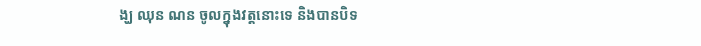ង្ឃ ឈុន ណន ចូលក្នុងវត្ដនោះទេ និងបានបិទ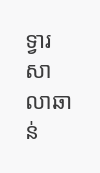ទ្វារសាលាឆាន់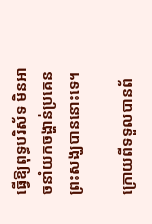ធ្វើឱ្យពុទ្ធបរិស័ទ មិនអាចនាំយកចង្ហាន់ប្រគេនព្រះសង្ឃបាននោះទេ។

ក្រោយពីទទួលបានព័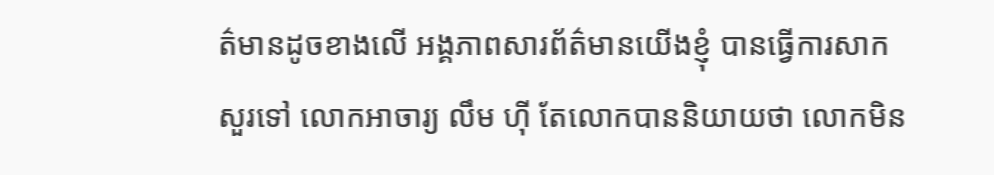ត៌មានដូចខាងលើ អង្គភាពសារព័ត៌មានយើងខ្ញុំ បានធ្វើការសាកសួរទៅ លោកអាចារ្យ លឹម ហ៊ី តែលោកបាននិយាយថា លោកមិន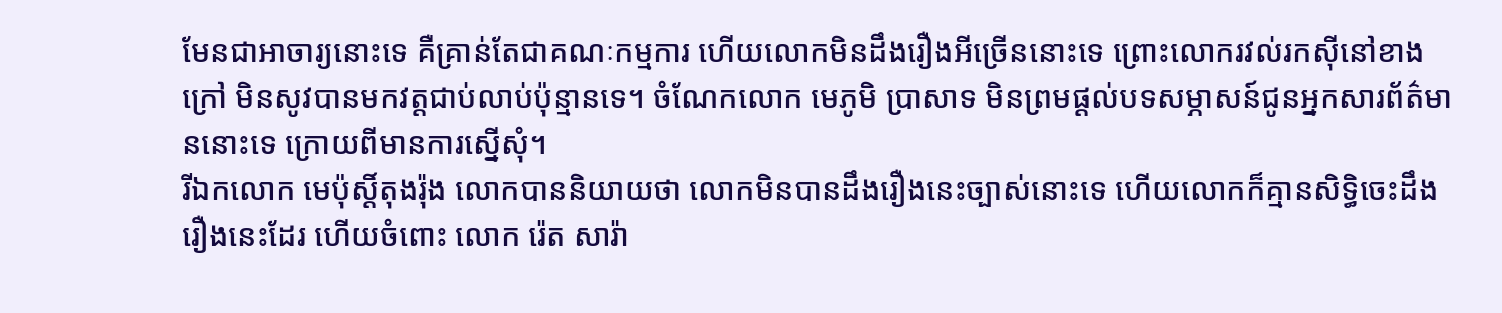មែនជាអាចារ្យនោះទេ គឺគ្រាន់តែជាគណៈកម្មការ ហើយលោកមិនដឹងរឿងអីច្រើននោះទេ ព្រោះលោករវល់រកស៊ីនៅខាងក្រៅ មិនសូវបានមកវត្ដជាប់លាប់ប៉ុន្មានទេ។ ចំណែកលោក មេភូមិ ប្រាសាទ មិនព្រមផ្ដល់បទសម្ភាសន៍ជូនអ្នកសារព័ត៌មាននោះទេ ក្រោយពីមានការស្នើសុំ។
រីឯកលោក មេប៉ុស្ដិ៍តុងរ៉ុង លោកបាននិយាយថា លោកមិនបានដឹងរឿងនេះច្បាស់នោះទេ ហើយលោកក៏គ្មានសិទ្ធិចេះដឹងរឿងនេះដែរ ហើយចំពោះ លោក រ៉េត សារ៉ា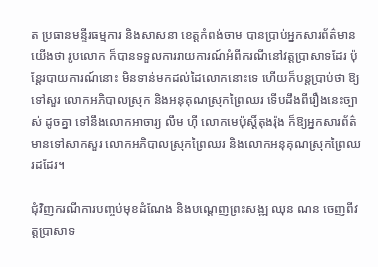ត ប្រធានមន្ទីរធម្មការ និងសាសនា ខេត្ដកំពង់ចាម បានប្រាប់អ្នកសារព័ត៌មានយើងថា រូបលោក ក៏បានទទួលការរាយការណ៍អំពីករណីនៅវត្ដប្រាសាទដែរ ប៉ុន្ដែរបាយការណ៍នោះ មិនទាន់មកដល់ដៃលោកនោះទេ ហើយក៏បន្ដប្រាប់ថា ឱ្យទៅសួរ លោកអភិបាលស្រុក និងអនុគុណស្រុកព្រៃឈរ ទើបដឹងពីរឿងនេះច្បាស់ ដូចគ្នា ទៅនឹងលោកអាចារ្យ លឹម ហ៊ី លោកមេប៉ុស្ដិ៍តុងរ៉ុង ក៏ឱ្យអ្នកសារព័ត៌មានទៅសាកសួរ លោកអភិបាលស្រុកព្រៃឈរ និងលោកអនុគុណស្រុកព្រៃឈរដដែរ។

ជុំវិញករណីការបញ្ចប់មុខដំណែង និងបណ្ដេញព្រះសង្ឍ ឈុន ណន ចេញពីវត្ដបា្រសាទ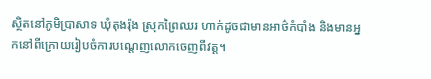ស្ថិតនៅភូមិប្រាសាទ ឃុំតុងរ៉ុង ស្រុកព្រៃឈរ ហាក់ដូចជាមានអាថ៌កំបាំង និងមានអ្នកនៅពីក្រោយរៀបចំការបណ្ដេញលោកចេញពីវត្ដ។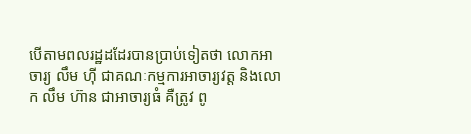បើតាមពលរដ្ឋដដែរបានប្រាប់ទៀតថា លោកអាចារ្យ លឹម ហ៊ី ជាគណៈកម្មការអាចារ្យវត្ដ និងលោក លឹម ហ៊ាន ជាអាចារ្យធំ គឺត្រូវ ពូ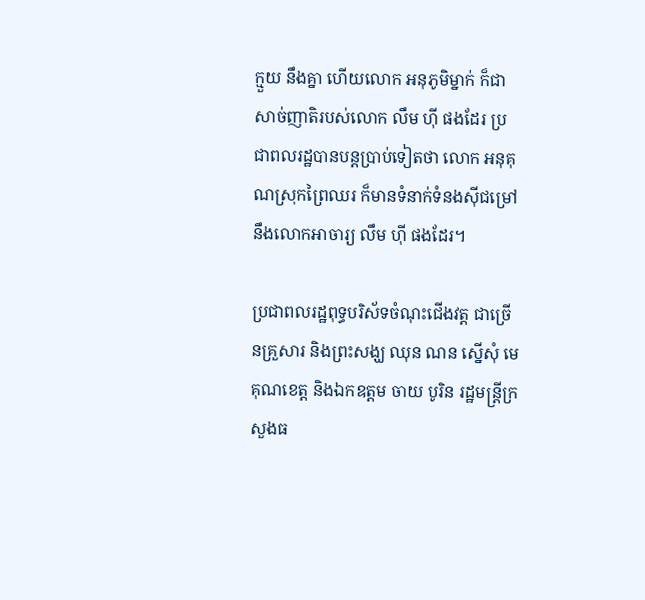ក្មួយ នឹងគ្នា ហើយលោក អនុភូមិម្នាក់ ក៏ជាសាច់ញាតិរបស់លោក លឹម ហ៊ី ផងដែរ ប្រជាពលរដ្ឋបានបន្ដប្រាប់ទៀតថា លោក អនុគុណស្រុកព្រៃឈរ ក៏មានទំនាក់ទំនងស៊ីជម្រៅនឹងលោកអាចារ្យ លឹម ហ៊ី ផងដែរ។

ប្រជាពលរដ្ឋពុទ្ធបរិស័ទចំណុះជើងវត្ដ ជាច្រើនគ្រួសារ និងព្រះសង្ឃ ឈុន ណន ស្នើសុំ មេគុណខេត្ដ និងឯកឧត្ដម ចាយ បូរិន រដ្ឋមន្ដ្រីក្រសួងធ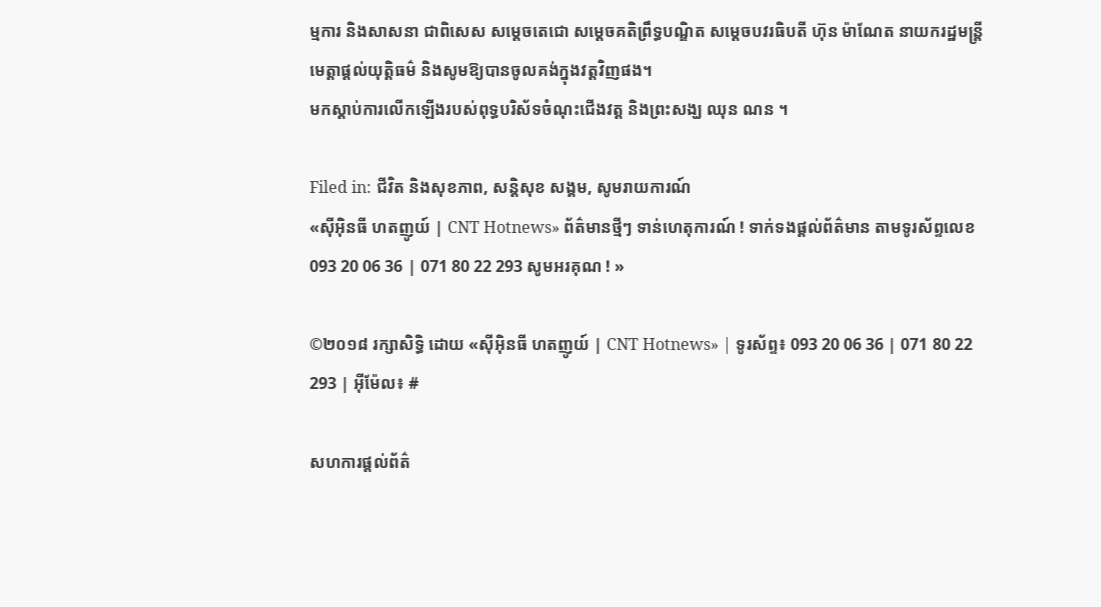ម្មការ និងសាសនា ជាពិសេស សម្ដេចតេជោ សម្ដេចគតិព្រឹទ្ធបណ្ឌិត សម្ដេចបវរធិបតី ហ៊ុន ម៉ាណែត នាយករដ្ឋមន្ដ្រី មេត្ដាផ្ដល់យុត្ដិធម៌ និងសូមឱ្យបានចូលគង់ក្នុងវត្ដវិញផង។
មកស្ដាប់ការលើកឡើងរបស់ពុទ្ធបរិស័ទចំណុះជើងវត្ដ និងព្រះសង្ឃ ឈុន ណន ។

Filed in: ជីវិត និងសុខភាព, សន្តិសុខ សង្គម, សូមរាយការណ៍
«ស៊ីអ៊ិនធី ហតញូយ៍ | CNT Hotnews» ព័ត៌មានថ្មីៗ ទាន់ហេតុការណ៍ ! ទាក់ទងផ្តល់ព័ត៌មាន តាមទូរស័ព្ទលេខ 093 20 06 36 | 071 80 22 293 សូមអរគុណ ! »

©២០១៨ រក្សាសិទ្ធិ ដោយ «ស៊ីអ៊ិនធី ហតញូយ៍ | CNT Hotnews» | ទូរស័ព្ទ៖ 093 20 06 36 | 071 80 22 293 | អ៊ីម៉ែល៖ #

សហការផ្តល់ព័ត៌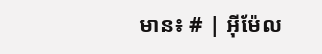មាន៖ # | អ៊ីម៉ែល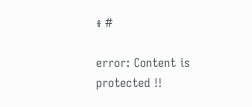៖ #

error: Content is protected !!